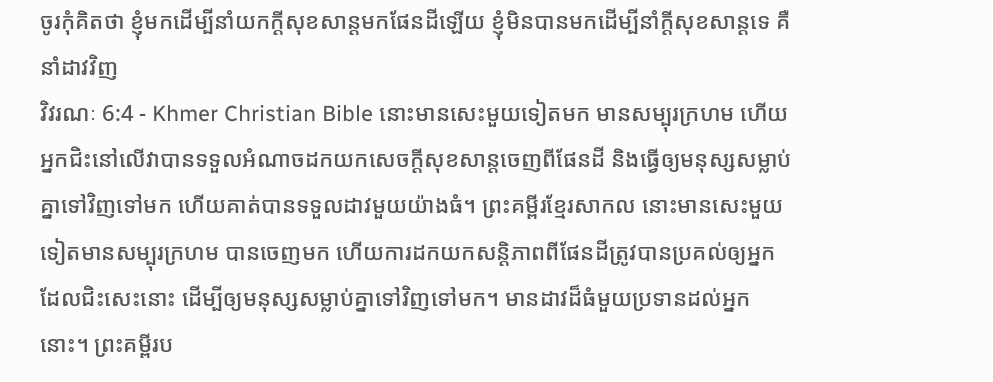ចូរកុំគិតថា ខ្ញុំមកដើម្បីនាំយកក្ដីសុខសាន្ដមកផែនដីឡើយ ខ្ញុំមិនបានមកដើម្បីនាំក្ដីសុខសាន្ដទេ គឺនាំដាវវិញ
វិវរណៈ 6:4 - Khmer Christian Bible នោះមានសេះមួយទៀតមក មានសម្បុរក្រហម ហើយអ្នកជិះនៅលើវាបានទទួលអំណាចដកយកសេចក្ដីសុខសាន្ដចេញពីផែនដី និងធ្វើឲ្យមនុស្សសម្លាប់គ្នាទៅវិញទៅមក ហើយគាត់បានទទួលដាវមួយយ៉ាងធំ។ ព្រះគម្ពីរខ្មែរសាកល នោះមានសេះមួយទៀតមានសម្បុរក្រហម បានចេញមក ហើយការដកយកសន្តិភាពពីផែនដីត្រូវបានប្រគល់ឲ្យអ្នកដែលជិះសេះនោះ ដើម្បីឲ្យមនុស្សសម្លាប់គ្នាទៅវិញទៅមក។ មានដាវដ៏ធំមួយប្រទានដល់អ្នកនោះ។ ព្រះគម្ពីរប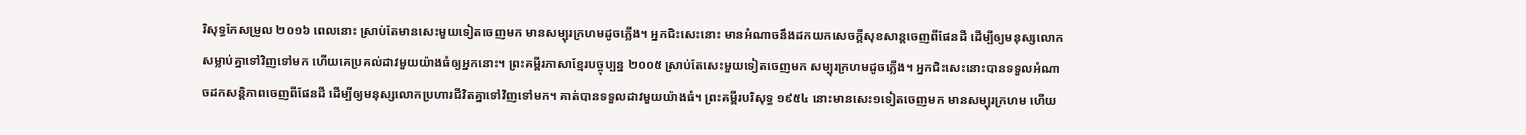រិសុទ្ធកែសម្រួល ២០១៦ ពេលនោះ ស្រាប់តែមានសេះមួយទៀតចេញមក មានសម្បុរក្រហមដូចភ្លើង។ អ្នកជិះសេះនោះ មានអំណាចនឹងដកយកសេចក្ដីសុខសាន្តចេញពីផែនដី ដើម្បីឲ្យមនុស្សលោកសម្លាប់គ្នាទៅវិញទៅមក ហើយគេប្រគល់ដាវមួយយ៉ាងធំឲ្យអ្នកនោះ។ ព្រះគម្ពីរភាសាខ្មែរបច្ចុប្បន្ន ២០០៥ ស្រាប់តែសេះមួយទៀតចេញមក សម្បុរក្រហមដូចភ្លើង។ អ្នកជិះសេះនោះបានទទួលអំណាចដកសន្តិភាពចេញពីផែនដី ដើម្បីឲ្យមនុស្សលោកប្រហារជីវិតគ្នាទៅវិញទៅមក។ គាត់បានទទួលដាវមួយយ៉ាងធំ។ ព្រះគម្ពីរបរិសុទ្ធ ១៩៥៤ នោះមានសេះ១ទៀតចេញមក មានសម្បុរក្រហម ហើយ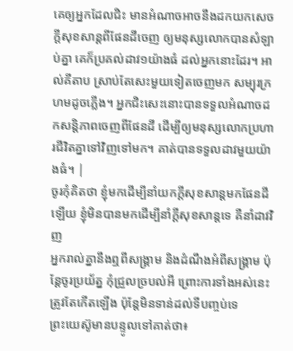គេឲ្យអ្នកដែលជិះ មានអំណាចអាចនឹងដកយកសេចក្ដីសុខសាន្តពីផែនដីចេញ ឲ្យមនុស្សលោកបានសំឡាប់គ្នា គេក៏ប្រគល់ដាវ១យ៉ាងធំ ដល់អ្នកនោះដែរ។ អាល់គីតាប ស្រាប់តែសេះមួយទៀតចេញមក សម្បុរក្រហមដូចភ្លើង។ អ្នកជិះសេះនោះបានទទួលអំណាចដកសន្ដិភាពចេញពីផែនដី ដើម្បីឲ្យមនុស្សលោកប្រហារជីវិតគ្នាទៅវិញទៅមក។ គាត់បានទទួលដាវមួយយ៉ាងធំ។ |
ចូរកុំគិតថា ខ្ញុំមកដើម្បីនាំយកក្ដីសុខសាន្ដមកផែនដីឡើយ ខ្ញុំមិនបានមកដើម្បីនាំក្ដីសុខសាន្ដទេ គឺនាំដាវវិញ
អ្នករាល់គ្នានឹងឮពីសង្គ្រាម និងដំណឹងអំពីសង្គ្រាម ប៉ុន្ដែចូរប្រយ័ត្ន កុំជ្រួលច្របល់អី ព្រោះការទាំងអស់នេះត្រូវតែកើតឡើង ប៉ុន្តែមិនទាន់ដល់ទីបញ្ចប់ទេ
ព្រះយេស៊ូមានបន្ទូលទៅគាត់ថា៖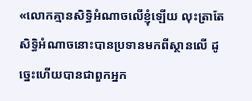«លោកគ្មានសិទ្ធិអំណាចលើខ្ញុំឡើយ លុះត្រាតែសិទ្ធិអំណាចនោះបានប្រទានមកពីស្ថានលើ ដូច្នេះហើយបានជាពួកអ្នក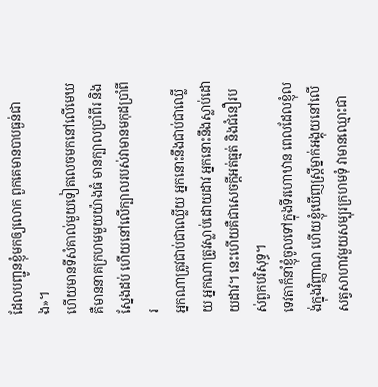ដែលបញ្ជូនខ្ញុំមកឲ្យលោក ពួកគេមានបាបធ្ងន់ជាង»។
ហើយមានទីសំគាល់មួយទៀតលេចមកនៅលើមេឃ គឺមាននាគក្រហមមួយយ៉ាងធំ មានក្បាលប្រាំពីរ និងស្នែងដប់ ហើយនៅលើក្បាលរបស់វាមានមកុដប្រាំពីរ
អ្នកណាត្រូវជាប់ជាឈ្លើយ អ្នកនោះនឹងជាប់ជាឈ្លើយ អ្នកណាត្រូវស្លាប់ដោយដាវ អ្នកនោះនឹងស្លាប់ដោយដាវ។ នេះហើយគឺជាសេចក្ដីអត់ធ្មត់ និងជំនឿរបស់ពួកបរិសុទ្ធ។
ទេវតាក៏នាំខ្ញុំចូលទៅក្នុងទីរហោឋាន ពេលដែលខ្ញុំលង់ក្នុងវិញ្ញាណ ហើយខ្ញុំឃើញស្រ្ដីម្នាក់អង្គុយនៅលើសត្វសាហាវមួយសម្បុរក្រហមទុំ វាមានឈ្មោះជា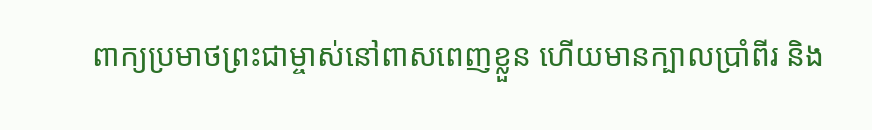ពាក្យប្រមាថព្រះជាម្ចាស់នៅពាសពេញខ្លួន ហើយមានក្បាលប្រាំពីរ និង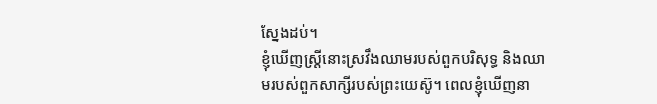ស្នែងដប់។
ខ្ញុំឃើញស្រ្ដីនោះស្រវឹងឈាមរបស់ពួកបរិសុទ្ធ និងឈាមរបស់ពួកសាក្សីរបស់ព្រះយេស៊ូ។ ពេលខ្ញុំឃើញនា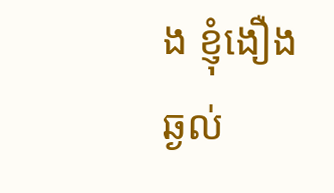ង ខ្ញុំងឿងឆ្ងល់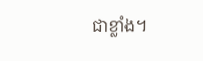ជាខ្លាំង។